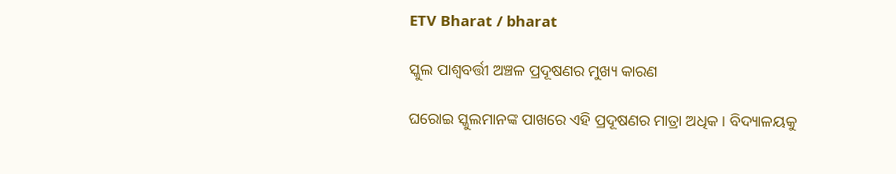ETV Bharat / bharat

ସ୍କୁଲ ପାଶ୍ବବର୍ତ୍ତୀ ଅଞ୍ଚଳ ପ୍ରଦୂଷଣର ମୁଖ୍ୟ କାରଣ

ଘରୋଇ ସ୍କୁଲମାନଙ୍କ ପାଖରେ ଏହି ପ୍ରଦୂଷଣର ମାତ୍ରା ଅଧିକ । ବିଦ୍ୟାଳୟକୁ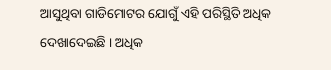ଆସୁଥିବା ଗାଡିମୋଟର ଯୋଗୁଁ ଏହି ପରିସ୍ଥିତି ଅଧିକ ଦେଖାଦେଇଛି । ଅଧିକ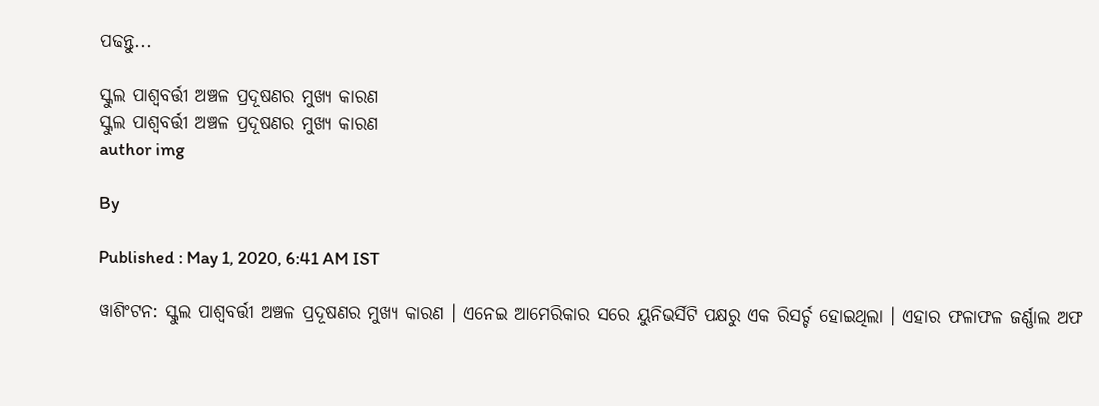ପଢନ୍ତୁ...

ସ୍କୁଲ ପାଶ୍ବବର୍ତ୍ତୀ ଅଞ୍ଚଳ ପ୍ରଦୂଷଣର ମୁଖ୍ୟ କାରଣ
ସ୍କୁଲ ପାଶ୍ବବର୍ତ୍ତୀ ଅଞ୍ଚଳ ପ୍ରଦୂଷଣର ମୁଖ୍ୟ କାରଣ
author img

By

Published : May 1, 2020, 6:41 AM IST

ୱାଶିଂଟନ: ସ୍କୁଲ ପାଶ୍ବବର୍ତ୍ତୀ ଅଞ୍ଚଳ ପ୍ରଦୂଷଣର ମୁଖ୍ୟ କାରଣ । ଏନେଇ ଆମେରିକାର ସରେ ୟୁନିଭର୍ସିଟି ପକ୍ଷରୁ ଏକ ରିସର୍ଚ୍ଚ ହୋଇଥିଲା । ଏହାର ଫଳାଫଳ ଜର୍ଣ୍ଣାଲ ଅଫ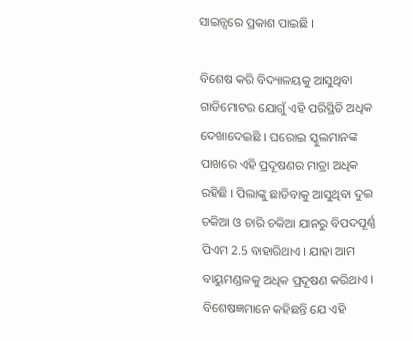ସାଇନ୍ସରେ ପ୍ରକାଶ ପାଇଛି ।

ବିଶେଷ କରି ବିଦ୍ୟାଳୟକୁ ଆସୁଥିବା ଗାଡିମୋଟର ଯୋଗୁଁ ଏହି ପରିସ୍ଥିତି ଅଧିକ ଦେଖାଦେଇଛି । ଘରୋଇ ସ୍କୁଲମାନଙ୍କ ପାଖରେ ଏହି ପ୍ରଦୂଷଣର ମାତ୍ରା ଅଧିକ ରହିଛି । ପିଲାଙ୍କୁ ଛାଡିବାକୁ ଆସୁଥିବା ଦୁଇ ଚକିଆ ଓ ଚାରି ଚକିଆ ଯାନରୁ ବିପଦପୂର୍ଣ୍ଣ ପିଏମ 2.5 ବାହାରିଥାଏ । ଯାହା ଆମ ବାୟୁମଣ୍ଡଳକୁ ଅଧିକ ପ୍ରଦୂଷଣ କରିଥାଏ । ବିଶେଷଜ୍ଞମାନେ କହିଛନ୍ତି ଯେ ଏହି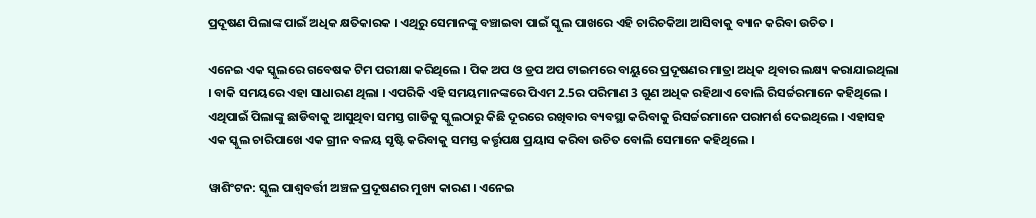ପ୍ରଦୂଷଣ ପିଲାଙ୍କ ପାଇଁ ଅଧିକ କ୍ଷତିକାରକ । ଏଥିରୁ ସେମାନଙ୍କୁ ବଞ୍ଚାଇବା ପାଇଁ ସ୍କୁଲ ପାଖରେ ଏହି ଚାରିଚକିଆ ଆସିବାକୁ ବ୍ୟାନ କରିବା ଉଚିତ ।

ଏନେଇ ଏକ ସ୍କୁଲରେ ଗବେଷକ ଟିମ ପରୀକ୍ଷା କରିଥିଲେ । ପିକ ଅପ ଓ ଡ୍ରପ ଅପ ଟାଇମରେ ବାୟୁରେ ପ୍ରଦୂଷଣର ମାତ୍ରା ଅଧିକ ଥିବାର ଲକ୍ଷ୍ୟ କରାଯାଇଥିଲା । ବାକି ସମୟରେ ଏହା ସାଧାରଣ ଥିଲା । ଏପରିକି ଏହି ସମୟମାନଙ୍କରେ ପିଏମ 2.5ର ପରିମାଣ 3 ଗୁଣ ଅଧିକ ରହିଥାଏ ବୋଲି ରିସର୍ଚ୍ଚରମାନେ କହିଥିଲେ । ଏଥିପାଇଁ ପିଲାଙ୍କୁ ଛାଡିବାକୁ ଆସୁଥିବା ସମସ୍ତ ଗାଡିକୁ ସ୍କୁଲଠାରୁ କିଛି ଦୂରରେ ରଖିବାର ବ୍ୟବସ୍ଥା କରିବାକୁ ରିସର୍ଚ୍ଚରମାନେ ପରାମର୍ଶ ଦେଇଥିଲେ । ଏହାସହ ଏକ ସ୍କୁଲ ଚାରିପାଖେ ଏକ ଗ୍ରୀନ ବଳୟ ସୃଷ୍ଟି କରିବାକୁ ସମସ୍ତ କର୍ତ୍ତୃପକ୍ଷ ପ୍ରୟାସ କରିବା ଉଚିତ ବୋଲି ସେମାନେ କହିଥିଲେ ।

ୱାଶିଂଟନ: ସ୍କୁଲ ପାଶ୍ବବର୍ତ୍ତୀ ଅଞ୍ଚଳ ପ୍ରଦୂଷଣର ମୁଖ୍ୟ କାରଣ । ଏନେଇ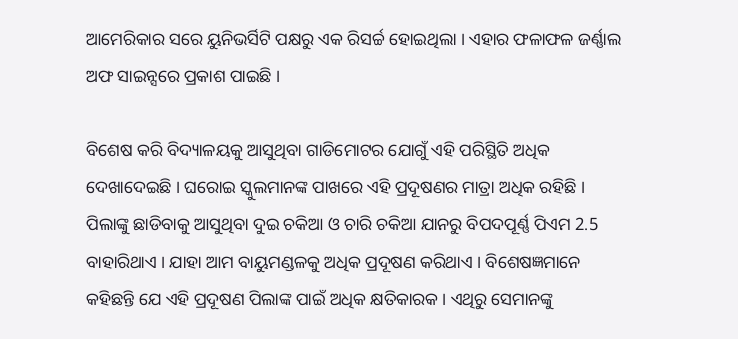ଆମେରିକାର ସରେ ୟୁନିଭର୍ସିଟି ପକ୍ଷରୁ ଏକ ରିସର୍ଚ୍ଚ ହୋଇଥିଲା । ଏହାର ଫଳାଫଳ ଜର୍ଣ୍ଣାଲ ଅଫ ସାଇନ୍ସରେ ପ୍ରକାଶ ପାଇଛି ।

ବିଶେଷ କରି ବିଦ୍ୟାଳୟକୁ ଆସୁଥିବା ଗାଡିମୋଟର ଯୋଗୁଁ ଏହି ପରିସ୍ଥିତି ଅଧିକ ଦେଖାଦେଇଛି । ଘରୋଇ ସ୍କୁଲମାନଙ୍କ ପାଖରେ ଏହି ପ୍ରଦୂଷଣର ମାତ୍ରା ଅଧିକ ରହିଛି । ପିଲାଙ୍କୁ ଛାଡିବାକୁ ଆସୁଥିବା ଦୁଇ ଚକିଆ ଓ ଚାରି ଚକିଆ ଯାନରୁ ବିପଦପୂର୍ଣ୍ଣ ପିଏମ 2.5 ବାହାରିଥାଏ । ଯାହା ଆମ ବାୟୁମଣ୍ଡଳକୁ ଅଧିକ ପ୍ରଦୂଷଣ କରିଥାଏ । ବିଶେଷଜ୍ଞମାନେ କହିଛନ୍ତି ଯେ ଏହି ପ୍ରଦୂଷଣ ପିଲାଙ୍କ ପାଇଁ ଅଧିକ କ୍ଷତିକାରକ । ଏଥିରୁ ସେମାନଙ୍କୁ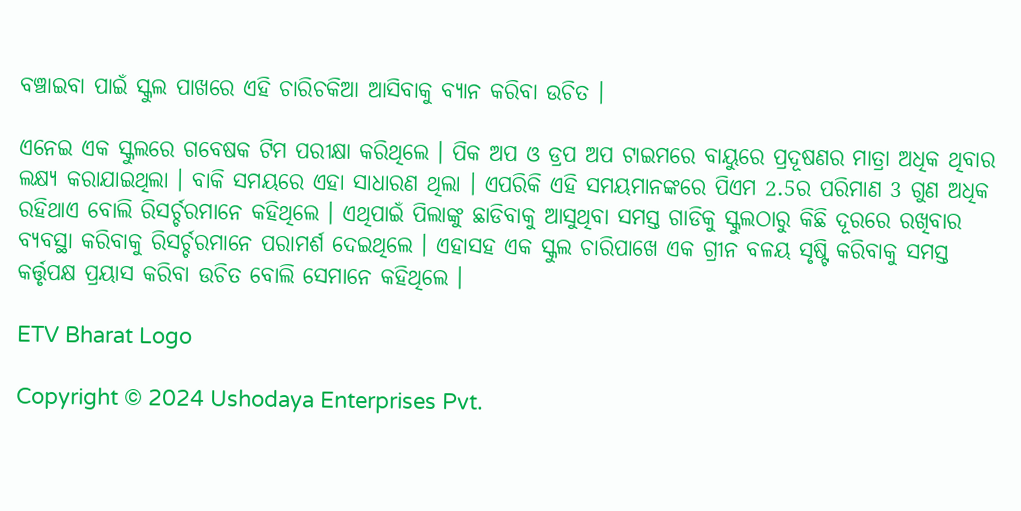ବଞ୍ଚାଇବା ପାଇଁ ସ୍କୁଲ ପାଖରେ ଏହି ଚାରିଚକିଆ ଆସିବାକୁ ବ୍ୟାନ କରିବା ଉଚିତ ।

ଏନେଇ ଏକ ସ୍କୁଲରେ ଗବେଷକ ଟିମ ପରୀକ୍ଷା କରିଥିଲେ । ପିକ ଅପ ଓ ଡ୍ରପ ଅପ ଟାଇମରେ ବାୟୁରେ ପ୍ରଦୂଷଣର ମାତ୍ରା ଅଧିକ ଥିବାର ଲକ୍ଷ୍ୟ କରାଯାଇଥିଲା । ବାକି ସମୟରେ ଏହା ସାଧାରଣ ଥିଲା । ଏପରିକି ଏହି ସମୟମାନଙ୍କରେ ପିଏମ 2.5ର ପରିମାଣ 3 ଗୁଣ ଅଧିକ ରହିଥାଏ ବୋଲି ରିସର୍ଚ୍ଚରମାନେ କହିଥିଲେ । ଏଥିପାଇଁ ପିଲାଙ୍କୁ ଛାଡିବାକୁ ଆସୁଥିବା ସମସ୍ତ ଗାଡିକୁ ସ୍କୁଲଠାରୁ କିଛି ଦୂରରେ ରଖିବାର ବ୍ୟବସ୍ଥା କରିବାକୁ ରିସର୍ଚ୍ଚରମାନେ ପରାମର୍ଶ ଦେଇଥିଲେ । ଏହାସହ ଏକ ସ୍କୁଲ ଚାରିପାଖେ ଏକ ଗ୍ରୀନ ବଳୟ ସୃଷ୍ଟି କରିବାକୁ ସମସ୍ତ କର୍ତ୍ତୃପକ୍ଷ ପ୍ରୟାସ କରିବା ଉଚିତ ବୋଲି ସେମାନେ କହିଥିଲେ ।

ETV Bharat Logo

Copyright © 2024 Ushodaya Enterprises Pvt.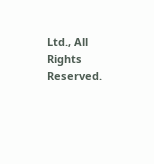Ltd., All Rights Reserved.